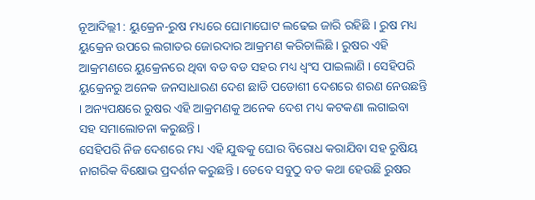ନୂଆଦିଲ୍ଲୀ : ୟୁକ୍ରେନ-ରୁଷ ମଧ୍ୟରେ ଘୋମାଘୋଟ ଲଢେଇ ଜାରି ରହିଛି । ରୁଷ ମଧ୍ୟ ୟୁକ୍ରେନ ଉପରେ ଲଗାତର ଜୋରଦାର ଆକ୍ରମଣ କରିଚାଲିଛି । ରୁଷର ଏହି ଆକ୍ରମଣରେ ୟୁକ୍ରେନରେ ଥିବା ବଡ ବଡ ସହର ମଧ୍ୟ ଧ୍ୱଂସ ପାଇଲାଣି । ସେହିପରି ୟୁକ୍ରେନରୁ ଅନେକ ଜନସାଧାରଣ ଦେଶ ଛାଡି ପଡୋଶୀ ଦେଶରେ ଶରଣ ନେଉଛନ୍ତି । ଅନ୍ୟପକ୍ଷରେ ରୁଷର ଏହି ଆକ୍ରମଣକୁ ଅନେକ ଦେଶ ମଧ୍ୟ କଟକଣା ଲଗାଇବା ସହ ସମାଲୋଚନା କରୁଛନ୍ତି ।
ସେହିପରି ନିଜ ଦେଶରେ ମଧ୍ୟ ଏହି ଯୁଦ୍ଧକୁ ଘୋର ବିରୋଧ କରାଯିବା ସହ ରୁଷିୟ ନାଗରିକ ବିକ୍ଷୋଭ ପ୍ରଦର୍ଶନ କରୁଛନ୍ତି । ତେବେ ସବୁଠୁ ବଡ କଥା ହେଉଛି ରୁଷର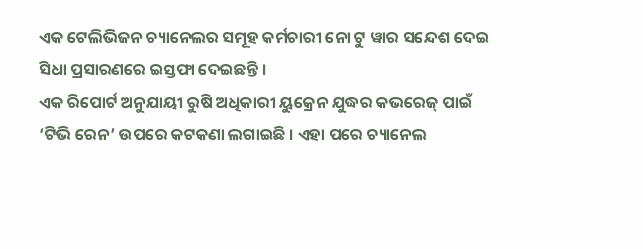ଏକ ଟେଲିଭିଜନ ଚ୍ୟାନେଲର ସମୂହ କର୍ମଚାରୀ ନୋ ଟୁ ୱାର ସନ୍ଦେଶ ଦେଇ ସିଧା ପ୍ରସାରଣରେ ଇସ୍ତଫା ଦେଇଛନ୍ତି ।
ଏକ ରିପୋର୍ଟ ଅନୁଯାୟୀ ରୁଷି ଅଧିକାରୀ ୟୁକ୍ରେନ ଯୁଦ୍ଧର କଭରେଜ୍ ପାଇଁ ‘ଟିଭି ରେନ’ ଉପରେ କଟକଣା ଲଗାଇଛି । ଏହା ପରେ ଚ୍ୟାନେଲ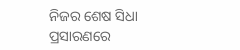ନିଜର ଶେଷ ସିଧା ପ୍ରସାରଣରେ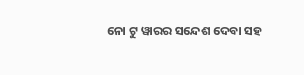ନୋ ଟୁ ୱାରର ସନ୍ଦେଶ ଦେବା ସହ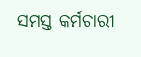ସମସ୍ତ କର୍ମଚାରୀ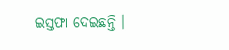ଇସ୍ତଫା ଦେଇଛନ୍ତି ।